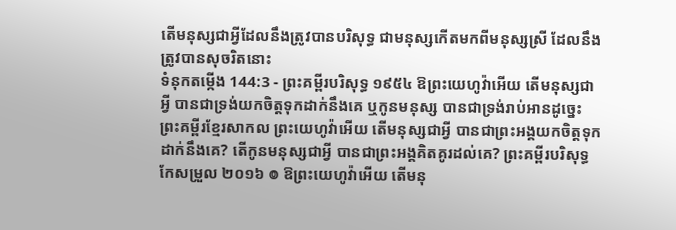តើមនុស្សជាអ្វីដែលនឹងត្រូវបានបរិសុទ្ធ ជាមនុស្សកើតមកពីមនុស្សស្រី ដែលនឹងត្រូវបានសុចរិតនោះ
ទំនុកតម្កើង 144:3 - ព្រះគម្ពីរបរិសុទ្ធ ១៩៥៤ ឱព្រះយេហូវ៉ាអើយ តើមនុស្សជាអ្វី បានជាទ្រង់យកចិត្តទុកដាក់នឹងគេ ឬកូនមនុស្ស បានជាទ្រង់រាប់អានដូច្នេះ ព្រះគម្ពីរខ្មែរសាកល ព្រះយេហូវ៉ាអើយ តើមនុស្សជាអ្វី បានជាព្រះអង្គយកចិត្តទុកដាក់នឹងគេ? តើកូនមនុស្សជាអ្វី បានជាព្រះអង្គគិតគូរដល់គេ? ព្រះគម្ពីរបរិសុទ្ធកែសម្រួល ២០១៦ ៙ ឱព្រះយេហូវ៉ាអើយ តើមនុ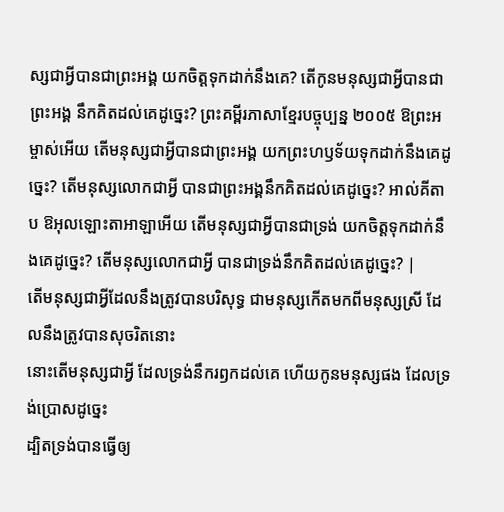ស្សជាអ្វីបានជាព្រះអង្គ យកចិត្តទុកដាក់នឹងគេ? តើកូនមនុស្សជាអ្វីបានជាព្រះអង្គ នឹកគិតដល់គេដូច្នេះ? ព្រះគម្ពីរភាសាខ្មែរបច្ចុប្បន្ន ២០០៥ ឱព្រះអម្ចាស់អើយ តើមនុស្សជាអ្វីបានជាព្រះអង្គ យកព្រះហឫទ័យទុកដាក់នឹងគេដូច្នេះ? តើមនុស្សលោកជាអ្វី បានជាព្រះអង្គនឹកគិតដល់គេដូច្នេះ? អាល់គីតាប ឱអុលឡោះតាអាឡាអើយ តើមនុស្សជាអ្វីបានជាទ្រង់ យកចិត្តទុកដាក់នឹងគេដូច្នេះ? តើមនុស្សលោកជាអ្វី បានជាទ្រង់នឹកគិតដល់គេដូច្នេះ? |
តើមនុស្សជាអ្វីដែលនឹងត្រូវបានបរិសុទ្ធ ជាមនុស្សកើតមកពីមនុស្សស្រី ដែលនឹងត្រូវបានសុចរិតនោះ
នោះតើមនុស្សជាអ្វី ដែលទ្រង់នឹករឭកដល់គេ ហើយកូនមនុស្សផង ដែលទ្រង់ប្រោសដូច្នេះ
ដ្បិតទ្រង់បានធ្វើឲ្យ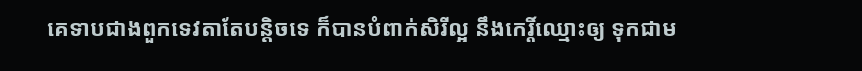គេទាបជាងពួកទេវតាតែបន្តិចទេ ក៏បានបំពាក់សិរីល្អ នឹងកេរ្តិ៍ឈ្មោះឲ្យ ទុកជាម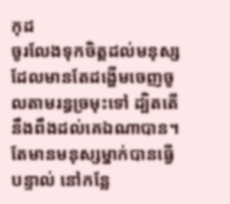កុដ
ចូរលែងទុកចិត្តដល់មនុស្សដែលមានតែដង្ហើមចេញចូលតាមរន្ធច្រមុះទៅ ដ្បិតតើនឹងពឹងដល់គេឯណាបាន។
តែមានមនុស្សម្នាក់បានធ្វើបន្ទាល់ នៅកន្លែ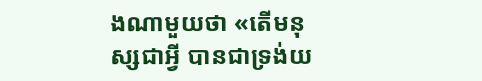ងណាមួយថា «តើមនុស្សជាអ្វី បានជាទ្រង់យ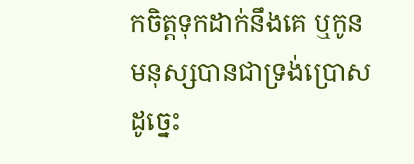កចិត្តទុកដាក់នឹងគេ ឬកូនមនុស្សបានជាទ្រង់ប្រោសដូច្នេះ